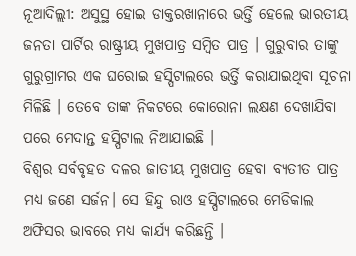ନୂଆଦିଲ୍ଲୀ: ଅସୁସ୍ଥ ହୋଇ ଡାକ୍ତରଖାନାରେ ଭର୍ତ୍ତି ହେଲେ ଭାରତୀୟ ଜନତା ପାର୍ଟିର ରାଷ୍ଟ୍ରୀୟ ମୁଖପାତ୍ର ସମ୍ବିତ ପାତ୍ର । ଗୁରୁବାର ତାଙ୍କୁ ଗୁରୁଗ୍ରାମର ଏକ ଘରୋଇ ହସ୍ପିଟାଲରେ ଭର୍ତ୍ତି କରାଯାଇଥିବା ସୂଚନା ମିଳିଛି । ତେବେ ତାଙ୍କ ନିକଟରେ କୋରୋନା ଲକ୍ଷଣ ଦେଖାଯିବା ପରେ ମେଦାନ୍ତ ହସ୍ପିଟାଲ ନିଆଯାଇଛି ।
ବିଶ୍ୱର ସର୍ବବୃହତ ଦଳର ଜାତୀୟ ମୁଖପାତ୍ର ହେବା ବ୍ୟତୀତ ପାତ୍ର ମଧ୍ୟ ଜଣେ ସର୍ଜନ। ସେ ହିନ୍ଦୁ ରାଓ ହସ୍ପିଟାଲରେ ମେଡିକାଲ ଅଫିସର ଭାବରେ ମଧ୍ୟ କାର୍ଯ୍ୟ କରିଛନ୍ତି ।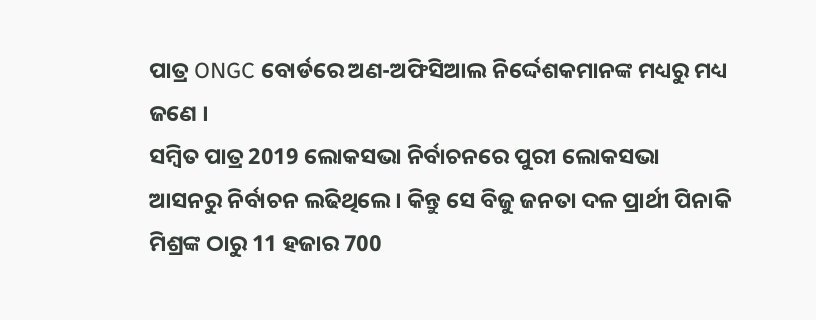ପାତ୍ର ONGC ବୋର୍ଡରେ ଅଣ-ଅଫିସିଆଲ ନିର୍ଦ୍ଦେଶକମାନଙ୍କ ମଧ୍ୟରୁ ମଧ୍ୟ ଜଣେ ।
ସମ୍ବିତ ପାତ୍ର 2019 ଲୋକସଭା ନିର୍ବାଚନରେ ପୁରୀ ଲୋକସଭା ଆସନରୁ ନିର୍ବାଚନ ଲଢିଥିଲେ । କିନ୍ତୁ ସେ ବିଜୁ ଜନତା ଦଳ ପ୍ରାର୍ଥୀ ପିନାକି ମିଶ୍ରଙ୍କ ଠାରୁ 11 ହଜାର 700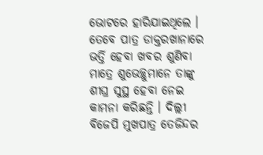ଭୋଟରେ ହାରିଯାଇଥିଲେ ।
ତେବେ ପାତ୍ର ଡାକ୍ତରଖାନାରେ ଭର୍ତ୍ତି ହେବା ଖବର ଶୁଣିବା ମାତ୍ରେ ଶୁଭେଚ୍ଛୁମାନେ ତାଙ୍କୁ ଶୀଘ୍ର ସୁସ୍ଥ ହେବା ନେଇ କାମନା କରିଛନ୍ତି । ଦିଲ୍ଲୀ ବିଜେପି ମୁଖପାତ୍ର ତେଜିନ୍ଦର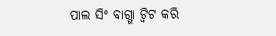ପାଲ ସିଂ ବାଗ୍ଗା ଟ୍ୱିଟ କରି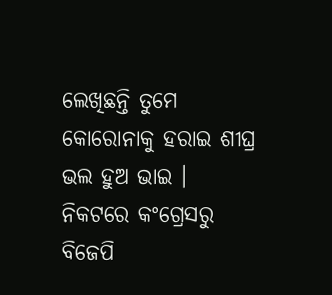ଲେଖିଛନ୍ତି ତୁମେ କୋରୋନାକୁ ହରାଇ ଶୀଘ୍ର ଭଲ ହୁଅ ଭାଇ ।
ନିକଟରେ କଂଗ୍ରେସରୁ ବିଜେପି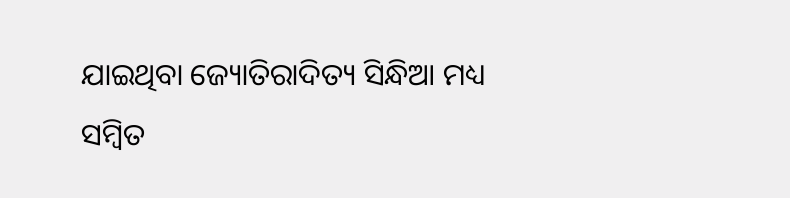ଯାଇଥିବା ଜ୍ୟୋତିରାଦିତ୍ୟ ସିନ୍ଧିଆ ମଧ୍ୟ ସମ୍ବିତ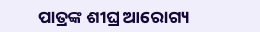ପାତ୍ରଙ୍କ ଶୀଘ୍ର ଆରୋଗ୍ୟ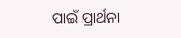ପାଇଁ ପ୍ରାର୍ଥନା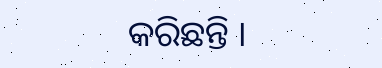କରିଛନ୍ତି ।